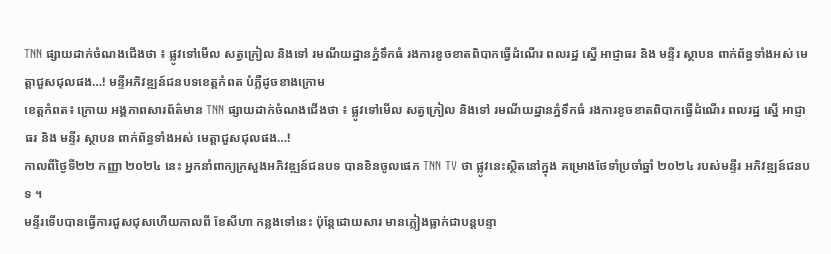TNN ផ្សាយដាក់ចំណងជើងថា ៖ ផ្លូវទៅមើល សត្វក្រៀល និងទៅ រមណីយដ្ឋានភ្នំទឹកធំ រងការខូចខាតពិបាកធ្វើដំណើរ ពលរដ្ឋ ស្នើ អាជ្ញាធរ និង មន្ទីរ ស្ថាបន ពាក់ព័ន្ធទាំងអស់ មេត្តាជួសជុលផង…! មន្ទីអភិវឌ្ឍន៍ជនបទខេត្តកំពត បំភ្លឺដូចខាងក្រោម
ខេត្តកំពត៖ ក្រោយ អង្គភាពសារព័ត៌មាន TNN ផ្សាយដាក់ចំណងជើងថា ៖ ផ្លូវទៅមើល សត្វក្រៀល និងទៅ រមណីយដ្ឋានភ្នំទឹកធំ រងការខូចខាតពិបាកធ្វើដំណើរ ពលរដ្ឋ ស្នើ អាជ្ញាធរ និង មន្ទីរ ស្ថាបន ពាក់ព័ន្ធទាំងអស់ មេត្តាជួសជុលផង…!
កាលពីថ្ងៃទី២២ កញ្ញា ២០២៤ នេះ អ្នកនាំពាក្យក្រសួងអភិវឌ្ឍន៍ជនបទ បានខិនចូលផេក TNN TV ថា ផ្លូវនេះស្ថិតនៅក្នុង គម្រោងថែទាំប្រចាំឆ្នាំ ២០២៤ របស់មន្ទីរ អភិវឌ្ឍន៍ជនបទ ។
មន្ទីរទើបបានធ្វើការជួសជុសហើយកាលពី ខែសីហា កន្លងទៅនេះ ប៉ុន្តែដោយសារ មានភ្លៀងធ្លាក់ជាបន្តបន្ទា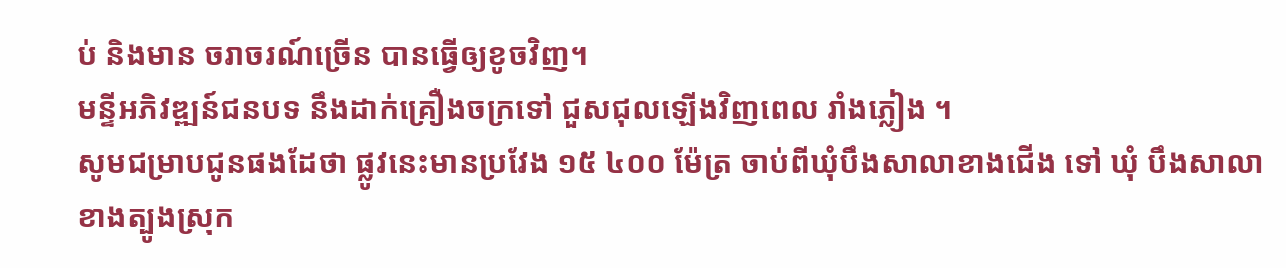ប់ និងមាន ចរាចរណ៍ច្រើន បានធ្វើឲ្យខូចវិញ។
មន្ទីអភិវឌ្ឍន៍ជនបទ នឹងដាក់គ្រឿងចក្រទៅ ជួសជុលឡើងវិញពេល រាំងភ្លៀង ។
សូមជម្រាបជូនផងដែថា ផ្លូវនេះមានប្រវែង ១៥ ៤០០ ម៉ែត្រ ចាប់ពីឃុំបឹងសាលាខាងជើង ទៅ ឃុំ បឹងសាលា ខាងត្បូងស្រុក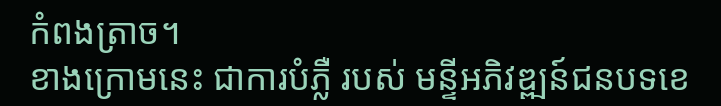កំពងត្រាច។
ខាងក្រោមនេះ ជាការបំភ្លឺ របស់ មន្ទីអភិវឌ្ឍន៍ជនបទខេ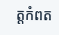ត្តកំពត